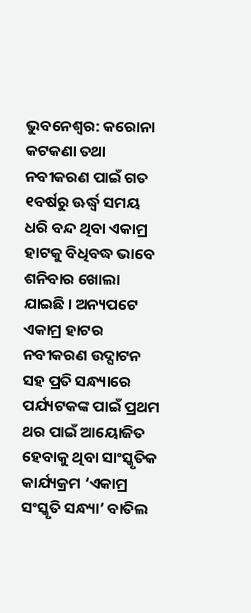ଭୁବନେଶ୍ୱର: କରୋନା କଟକଣା ତଥା ନବୀକରଣ ପାଇଁ ଗତ ୧ବର୍ଷରୁ ଊର୍ଦ୍ଧ୍ୱ ସମୟ ଧରି ବନ୍ଦ ଥିବା ଏକାମ୍ର ହାଟକୁ ବିଧିବଦ୍ଧ ଭାବେ ଶନିବାର ଖୋଲା ଯାଇଛି । ଅନ୍ୟପଟେ ଏକାମ୍ର ହାଟର ନବୀକରଣ ଉଦ୍ଘାଟନ ସହ ପ୍ରତି ସନ୍ଧ୍ୟାରେ ପର୍ଯ୍ୟଟକଙ୍କ ପାଇଁ ପ୍ରଥମ ଥର ପାଇଁ ଆୟୋଜିତ ହେବାକୁ ଥିବା ସାଂସ୍କୃତିକ କାର୍ଯ୍ୟକ୍ରମ ‘ଏକାମ୍ର ସଂସ୍କୃତି ସନ୍ଧ୍ୟା’ ବାତିଲ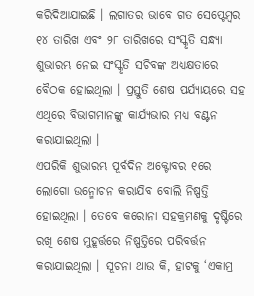କରିଦିଆଯାଇଛି । ଲଗାତର ଭାବେ ଗତ ସେପ୍ଟେମ୍ବର ୧୪ ତାରିଖ ଏବଂ ୨୮ ତାରିଖରେ ସଂସ୍କୃତି ସନ୍ଧ୍ୟା ଶୁଭାରମ୍ଭ ନେଇ ସଂସ୍କୃତି ସଚିବଙ୍କ ଅଧ୍ୟକ୍ଷତାରେ ବୈଠକ ହୋଇଥିଲା । ପ୍ରସ୍ତୁତି ଶେଷ ପର୍ଯ୍ୟାୟରେ ସହ ଏଥିରେ ବିଭାଗମାନଙ୍କୁ କାର୍ଯ୍ୟଭାର ମଧ୍ୟ ବଣ୍ଟନ କରାଯାଇଥିଲା ।
ଏପରିକି ଶୁଭାରମ୍ଭ ପୂର୍ବଦିନ ଅକ୍ଟୋବର ୧ରେ ଲୋଗୋ ଉନ୍ମୋଚନ କରାଯିବ ବୋଲି ନିଷ୍ପତ୍ତି ହୋଇଥିଲା । ତେବେ କରୋନା ସହକ୍ରମଣକୁ ଦୃଷ୍ଟିରେ ରଖି ଶେଷ ମୁହୂର୍ତ୍ତରେ ନିଷ୍ପତ୍ତିରେ ପରିବର୍ତ୍ତନ କରାଯାଇଥିଲା । ସୂଚନା ଥାଉ କି, ହାଟକୁ ‘ଏକାମ୍ର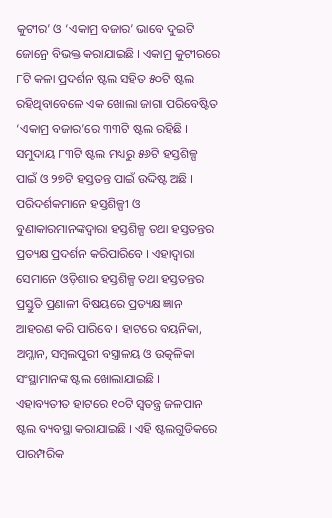କୁଟୀର’ ଓ ‘ଏକାମ୍ର ବଜାର’ ଭାବେ ଦୁଇଟି ଜୋନ୍ରେ ବିଭକ୍ତ କରାଯାଇଛି । ଏକାମ୍ର କୁଟୀରରେ ୮ଟି କଳା ପ୍ରଦର୍ଶନ ଷ୍ଟଲ ସହିତ ୫୦ଟି ଷ୍ଟଲ ରହିଥିବାବେଳେ ଏକ ଖୋଲା ଜାଗା ପରିବେଷ୍ଟିତ ‘ଏକାମ୍ର ବଜାର’ରେ ୩୩ଟି ଷ୍ଟଲ ରହିଛି । ସମୁଦାୟ ୮୩ଟି ଷ୍ଟଲ ମଧ୍ୟରୁ ୫୬ଟି ହସ୍ତଶିଳ୍ପ ପାଇଁ ଓ ୨୭ଟି ହସ୍ତତନ୍ତ ପାଇଁ ଉଦ୍ଦିଷ୍ଟ ଅଛି । ପରିଦର୍ଶକମାନେ ହସ୍ତଶିଳ୍ପୀ ଓ ବୁଣାକାରମାନଙ୍କଦ୍ୱାରା ହସ୍ତଶିଳ୍ପ ତଥା ହସ୍ତତନ୍ତର ପ୍ରତ୍ୟକ୍ଷ ପ୍ରଦର୍ଶନ କରିପାରିବେ । ଏହାଦ୍ୱାରା ସେମାନେ ଓଡ଼ିଶାର ହସ୍ତଶିଳ୍ପ ତଥା ହସ୍ତତନ୍ତର ପ୍ରସ୍ତୁତି ପ୍ରଣାଳୀ ବିଷୟରେ ପ୍ରତ୍ୟକ୍ଷ ଜ୍ଞାନ ଆହରଣ କରି ପାରିବେ । ହାଟରେ ବୟନିକା, ଅମ୍ଳାନ, ସମ୍ବଲପୁରୀ ବସ୍ତ୍ରାଳୟ ଓ ଉତ୍କଳିକା ସଂସ୍ଥାମାନଙ୍କ ଷ୍ଟଲ ଖୋଲାଯାଇଛି ।
ଏହାବ୍ୟତୀତ ହାଟରେ ୧୦ଟି ସ୍ୱତନ୍ତ୍ର ଜଳପାନ ଷ୍ଟଲ ବ୍ୟବସ୍ଥା କରାଯାଇଛି । ଏହି ଷ୍ଟଲଗୁଡିକରେ ପାରମ୍ପରିକ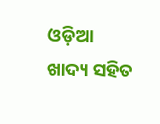ଓଡ଼ିଆ ଖାଦ୍ୟ ସହିତ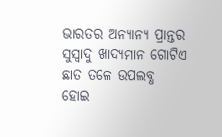ଭାରତର ଅନ୍ୟାନ୍ୟ ପ୍ରାନ୍ତର ସୁସ୍ୱାଦୁ ଖାଦ୍ୟମାନ ଗୋଟିଏ ଛାତ ତଳେ ଉପଲବ୍ଧ ହୋଇ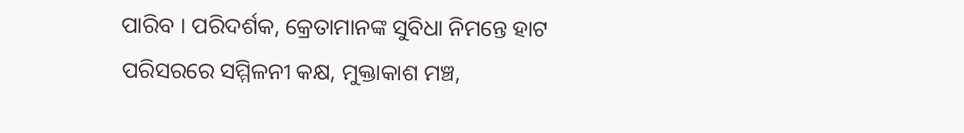ପାରିବ । ପରିଦର୍ଶକ, କ୍ରେତାମାନଙ୍କ ସୁବିଧା ନିମନ୍ତେ ହାଟ ପରିସରରେ ସମ୍ମିଳନୀ କକ୍ଷ, ମୁକ୍ତାକାଶ ମଞ୍ଚ,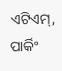ଏଟିଏମ୍, ପାର୍କିଂ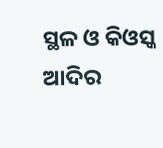ସ୍ଥଳ ଓ କିଓସ୍କ ଆଦିର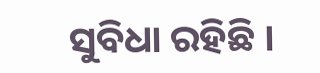ସୁବିଧା ରହିଛି ।